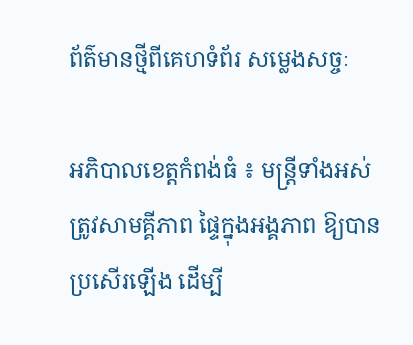ព័ត៌មានថ្មីពីគេហទំព័រ សម្លេងសច្ចៈ

អភិបាលខេត្តកំពង់ធំ ៖ មន្ត្រីទាំងអស់ ត្រូវសាមគ្គីភាព ផ្ទៃក្នុងអង្គភាព ឱ្យបានប្រសើរឡើង ដើម្បី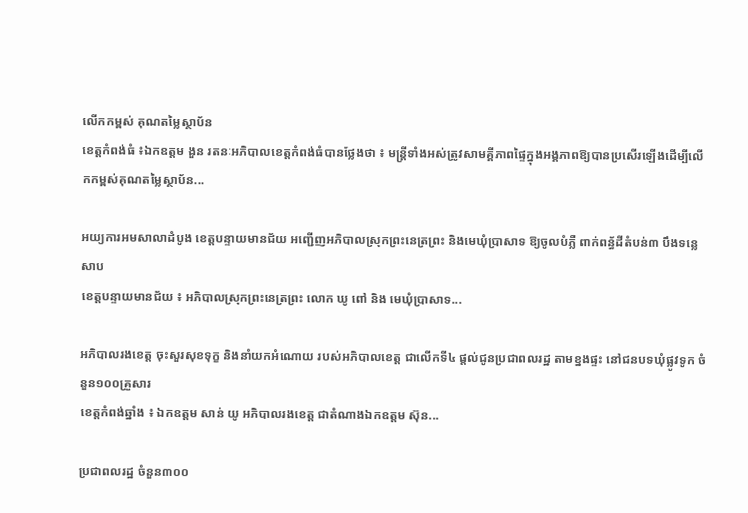លើកកម្ពស់ គុណតម្លៃស្ថាប័ន
ខេត្តកំពង់ធំ ៖ឯកឧត្តម ងួន រតនៈអភិបាលខេត្តកំពង់ធំបានថ្លែងថា ៖ មន្ត្រីទាំងអស់ត្រូវសាមគ្គីភាពផ្ទៃក្នុងអង្គភាពឱ្យបានប្រសើរឡើងដើម្បីលើកកម្ពស់គុណតម្លៃស្ថាប័ន...

អយ្យការអមសាលាដំបូង ខេត្តបន្ទាយមានជ័យ អញ្ជើញអភិបាលស្រុកព្រះនេត្រព្រះ និងមេឃុំប្រាសាទ ឱ្យចូលបំភ្លឺ ពាក់ពន្ធ័ដីតំបន់៣ បឹងទន្លេសាប
ខេត្តបន្ទាយមានជ័យ ៖ អភិបាលស្រុកព្រះនេត្រព្រះ លោក ឃូ ពៅ និង មេឃុំប្រាសាទ...

អភិបាលរងខេត្ត ចុះសួរសុខទុក្ខ និងនាំយកអំណោយ របស់អភិបាលខេត្ត ជាលើកទី៤ ផ្តល់ជូនប្រជាពលរដ្ឋ តាមខ្នងផ្ទះ នៅជនបទឃុំផ្លូវទូក ចំនួន១០០គ្រួសារ
ខេត្តកំពង់ឆ្នាំង ៖ ឯកឧត្ដម សាន់ យូ អភិបាលរងខេត្ត ជាតំណាងឯកឧត្តម ស៊ុន...

ប្រជាពលរដ្ឋ ចំនួន៣០០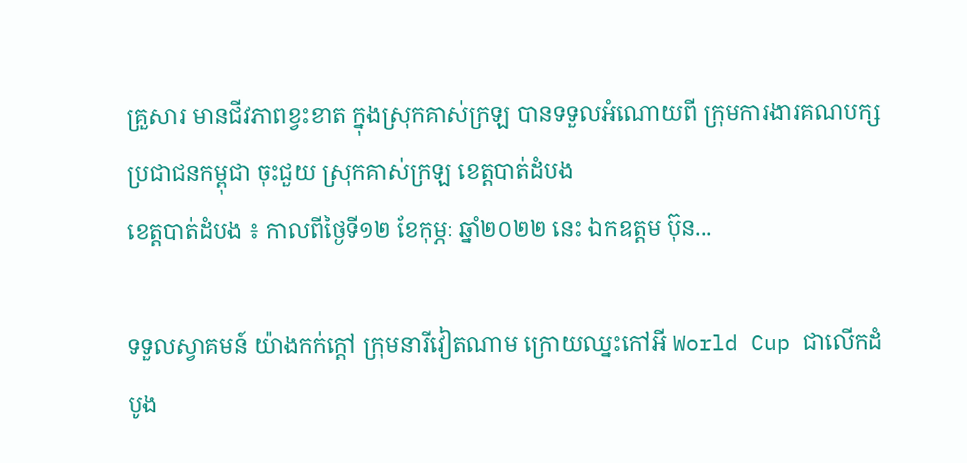គ្រួសារ មានជីវភាពខ្វះខាត ក្នុងស្រុកគាស់ក្រឡ បានទទួលអំណោយពី ក្រុមការងារគណបក្សប្រជាជនកម្ពុជា ចុះជួយ ស្រុកគាស់ក្រឡ ខេត្តបាត់ដំបង
ខេត្តបាត់ដំបង ៖ កាលពីថ្ងៃទី១២ ខែកុម្ភៈ ឆ្នាំ២០២២ នេះ ឯកឧត្តម ប៊ុន...

ទទួលស្វាគមន៍ យ៉ាងកក់ក្តៅ ក្រុមនារីវៀតណាម ក្រោយឈ្នះកៅអី World Cup ជាលើកដំបូង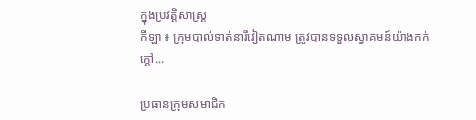ក្នុងប្រវត្តិសាស្រ្ត
កីឡា ៖ ក្រុមបាល់ទាត់នារីវៀតណាម ត្រូវបានទទួលស្វាគមន៍យ៉ាងកក់ក្តៅ...

ប្រធានក្រុមសមាជិក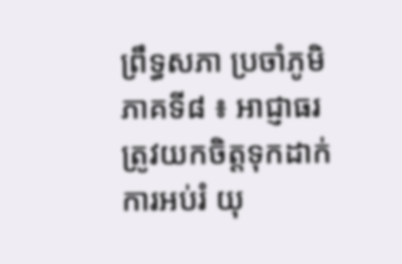ព្រឹទ្ធសភា ប្រចាំភូមិភាគទី៨ ៖ អាជ្ញាធរត្រូវយកចិត្តទុកដាក់ ការអប់រំ យុ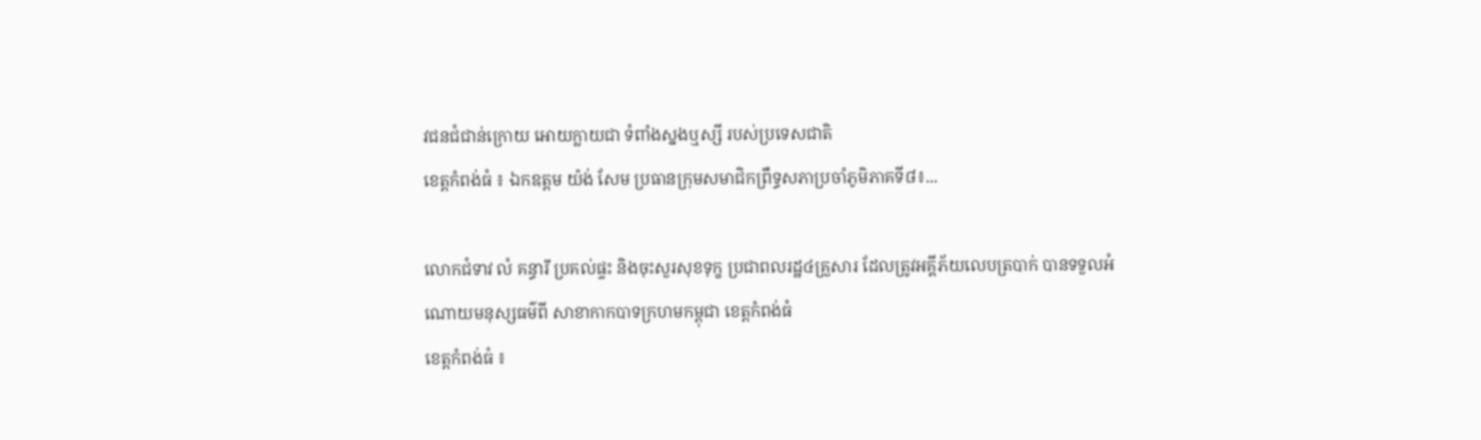វជនជំជាន់ក្រោយ អោយក្លាយជា ទំពាំងស្នងឬស្សី របស់ប្រទេសជាតិ
ខេត្តកំពង់ធំ ៖ ឯកឧត្តម យ៉ង់ សែម ប្រធានក្រុមសមាជិកព្រឹទ្ធសភាប្រចាំភូមិភាគទី៨៖...

លោកជំទាវ លំ គន្ធារី ប្រគល់ផ្ទះ និងចុះសួរសុខទុក្ខ ប្រជាពលរដ្ឋ៤គ្រួសារ ដែលត្រូវអគ្គីភ័យលេបត្របាក់ បានទទួលអំណោយមនុស្សធម៌ពី សាខាកាកបាទក្រហមកម្ពុជា ខេត្តកំពង់ធំ
ខេត្តកំពង់ធំ ៖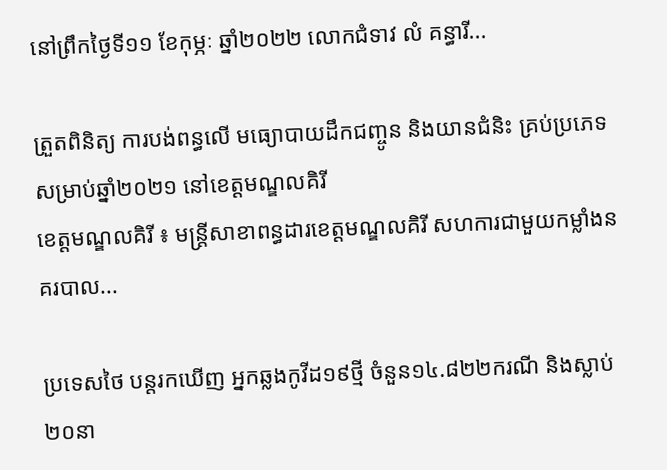នៅព្រឹកថ្ងៃទី១១ ខែកុម្ភៈ ឆ្នាំ២០២២ លោកជំទាវ លំ គន្ធារី...

ត្រួតពិនិត្យ ការបង់ពន្ធលើ មធ្យោបាយដឹកជញ្ចូន និងយានជំនិះ គ្រប់ប្រភេទ សម្រាប់ឆ្នាំ២០២១ នៅខេត្តមណ្ឌលគិរី
ខេត្តមណ្ឌលគិរី ៖ មន្ត្រីសាខាពន្ធដារខេត្តមណ្ឌលគិរី សហការជាមួយកម្លាំងនគរបាល...

ប្រទេសថៃ បន្តរកឃើញ អ្នកឆ្លងកូវីដ១៩ថ្មី ចំនួន១៤.៨២២ករណី និងស្លាប់២០នា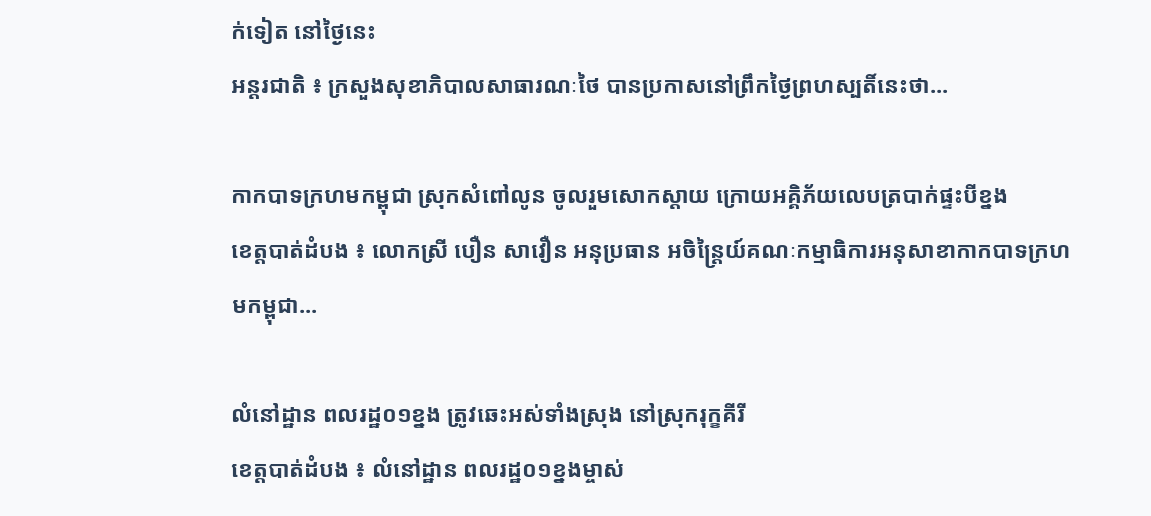ក់ទៀត នៅថ្ងៃនេះ
អន្តរជាតិ ៖ ក្រសួងសុខាភិបាលសាធារណៈថៃ បានប្រកាសនៅព្រឹកថ្ងៃព្រហស្បតិ៍នេះថា...

កាកបាទក្រហមកម្ពុជា ស្រុកសំពៅលូន ចូលរួមសោកស្តាយ ក្រោយអគ្គិភ័យលេបត្របាក់ផ្ទះបីខ្នង
ខេត្តបាត់ដំបង ៖ លោកស្រី បឿន សាវឿន អនុប្រធាន អចិន្ត្រៃយ៍គណៈកម្មាធិការអនុសាខាកាកបាទក្រហមកម្ពុជា...

លំនៅដ្ឋាន ពលរដ្ឋ០១ខ្នង ត្រូវឆេះអស់ទាំងស្រុង នៅស្រុករុក្ខគីរី
ខេត្តបាត់ដំបង ៖ លំនៅដ្ឋាន ពលរដ្ឋ០១ខ្នងម្ចាស់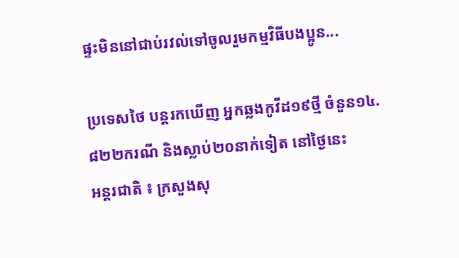ផ្ទះមិននៅជាប់រវល់ទៅចូលរួមកម្មវិធីបងប្អូន...

ប្រទេសថៃ បន្តរកឃើញ អ្នកឆ្លងកូវីដ១៩ថ្មី ចំនួន១៤.៨២២ករណី និងស្លាប់២០នាក់ទៀត នៅថ្ងៃនេះ
អន្តរជាតិ ៖ ក្រសួងសុ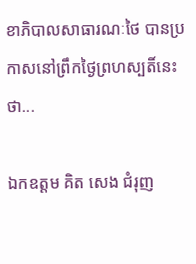ខាភិបាលសាធារណៈថៃ បានប្រកាសនៅព្រឹកថ្ងៃព្រហស្បតិ៍នេះថា...

ឯកឧត្តម គិត សេង ជំរុញ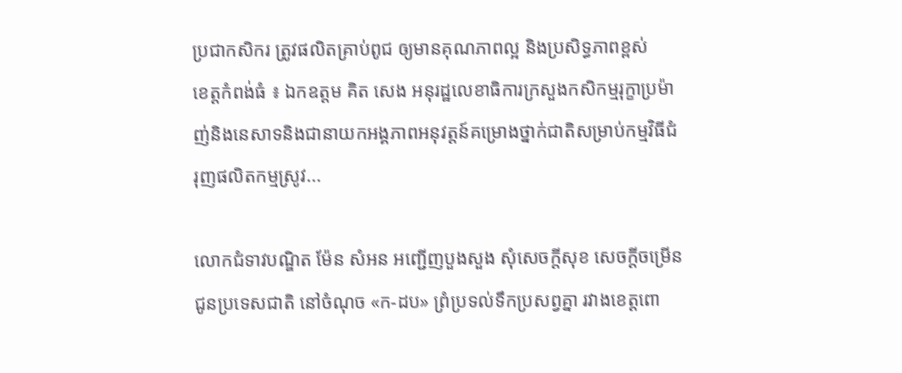ប្រជាកសិករ ត្រូវផលិតគ្រាប់ពូជ ឲ្យមានគុណភាពល្អ និងប្រសិទ្ធភាពខ្ពស់
ខេត្តកំពង់ធំ ៖ ឯកឧត្តម គិត សេង អនុរដ្ឋលេខាធិការក្រសួងកសិកម្មរុក្ខាប្រម៉ាញ់និងនេសាទនិងជានាយកអង្គភាពអនុវត្តន៍គម្រោងថ្នាក់ជាតិសម្រាប់កម្មវិធីជំរុញផលិតកម្មស្រូវ...

លោកជំទាវបណ្ឌិត ម៉ែន សំអន អញ្ជើញបួងសួង សុំសេចក្តីសុខ សេចក្តីចម្រើន ជូនប្រទេសជាតិ នៅចំណុច «ក-ដប» ព្រំប្រទល់ទឹកប្រសព្វគ្នា រវាងខេត្តពោ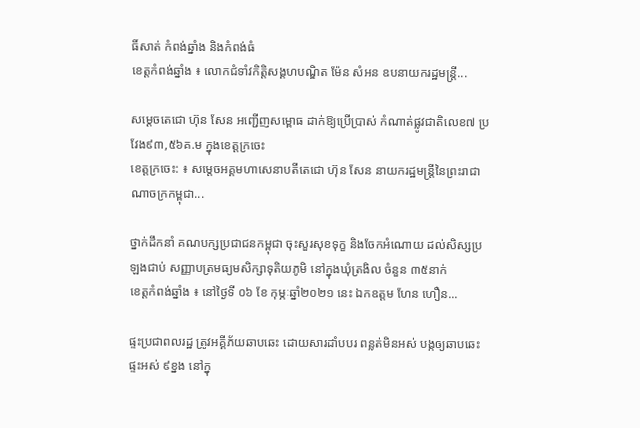ធិ៍សាត់ កំពង់ឆ្នាំង និងកំពង់ធំ
ខេត្តកំពង់ឆ្នាំង ៖ លោកជំទាំវកិត្តិសង្គហបណ្ឌិត ម៉ែន សំអន ឧបនាយករដ្ឋមន្ត្រី...

សម្តេចតេជោ ហ៊ុន សែន អញ្ជើញសម្ពោធ ដាក់ឱ្យប្រើប្រាស់ កំណាត់ផ្លូវជាតិលេខ៧ ប្រវែង៩៣,៥៦គ.ម ក្នុងខេត្តក្រចេះ
ខេត្តក្រចេះ: ៖ សម្តេចអគ្គមហាសេនាបតីតេជោ ហ៊ុន សែន នាយករដ្ឋមន្ត្រីនៃព្រះរាជាណាចក្រកម្ពុជា...

ថ្នាក់ដឹកនាំ គណបក្សប្រជាជនកម្ពុជា ចុះសួរសុខទុក្ខ និងចែកអំណោយ ដល់សិស្សប្រឡងជាប់ សញ្ញាបត្រមធ្យមសិក្សាទុតិយភូមិ នៅក្នុងឃុំត្រងិល ចំនួន ៣៥នាក់
ខេត្តកំពង់ឆ្នាំង ៖ នៅថ្ងៃទី ០៦ ខែ កុម្ភៈឆ្នាំ២០២១ នេះ ឯកឧត្តម ហែន ហឿន...

ផ្ទះប្រជាពលរដ្ឋ ត្រូវអគ្គីភ័យឆាបឆេះ ដោយសារដាំបបរ ពន្លត់មិនអស់ បង្កឲ្យឆាបឆេះផ្ទះអស់ ៩ខ្នង នៅក្នុ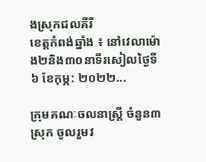ងស្រុកជលគីរី
ខេត្តកំពង់ឆ្នាំង ៖ នៅវេលាម៉ោង២និង៣០នាទីរសៀលថ្ងៃទី ៦ ខែកុម្ភ: ២០២២...

ក្រុមគណៈចលនាស្ត្រី ចំនួន៣ស្រុក ចូលរួមវ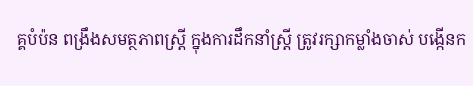គ្គបំប៉ន ពង្រឹងសមត្ថភាពស្ត្រី ក្នុងការដឹកនាំស្ត្រី ត្រូវរក្សាកម្លាំងចាស់ បង្កើនក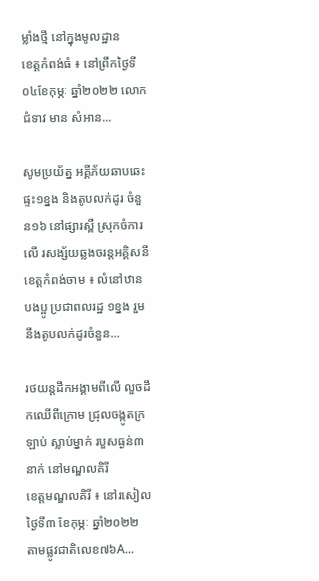ម្លាំងថ្មី នៅក្នុងមូលដ្ឋាន
ខេត្តកំពង់ធំ ៖ នៅព្រឹកថ្ងៃទី ០៤ខែកុម្ភៈ ឆ្នាំ២០២២ លោកជំទាវ មាន សំអាន...

សូមប្រយ័ត្ន អគ្គីភ័យឆាបឆេះផ្ទះ១ខ្នង និងតូបលក់ដូរ ចំនួន១៦ នៅផ្សារស្ពឺ ស្រុកចំការលើ រសង្ស័យឆ្លងចរន្តអគ្គិសនី
ខេត្តកំពង់ចាម ៖ លំនៅឋានបងប្អូ ប្រជាពលរដ្ឋ ១ខ្នង រួមនឹងតូបលក់ដូរចំនួន...

រថយន្តដឹកអង្គាមពីលើ លួចដឹកឈើពីក្រោម ជ្រុលចង្កូតក្រឡាប់ ស្លាប់ម្នាក់ របួសធ្ងន់៣នាក់ នៅមណ្ឌលគិរី
ខេត្តមណ្ឌលគិរី ៖ នៅរសៀលថ្ងៃទី៣ ខែកុម្ភៈ ឆ្នាំ២០២២ តាមផ្លូវជាតិលេខ៧៦A...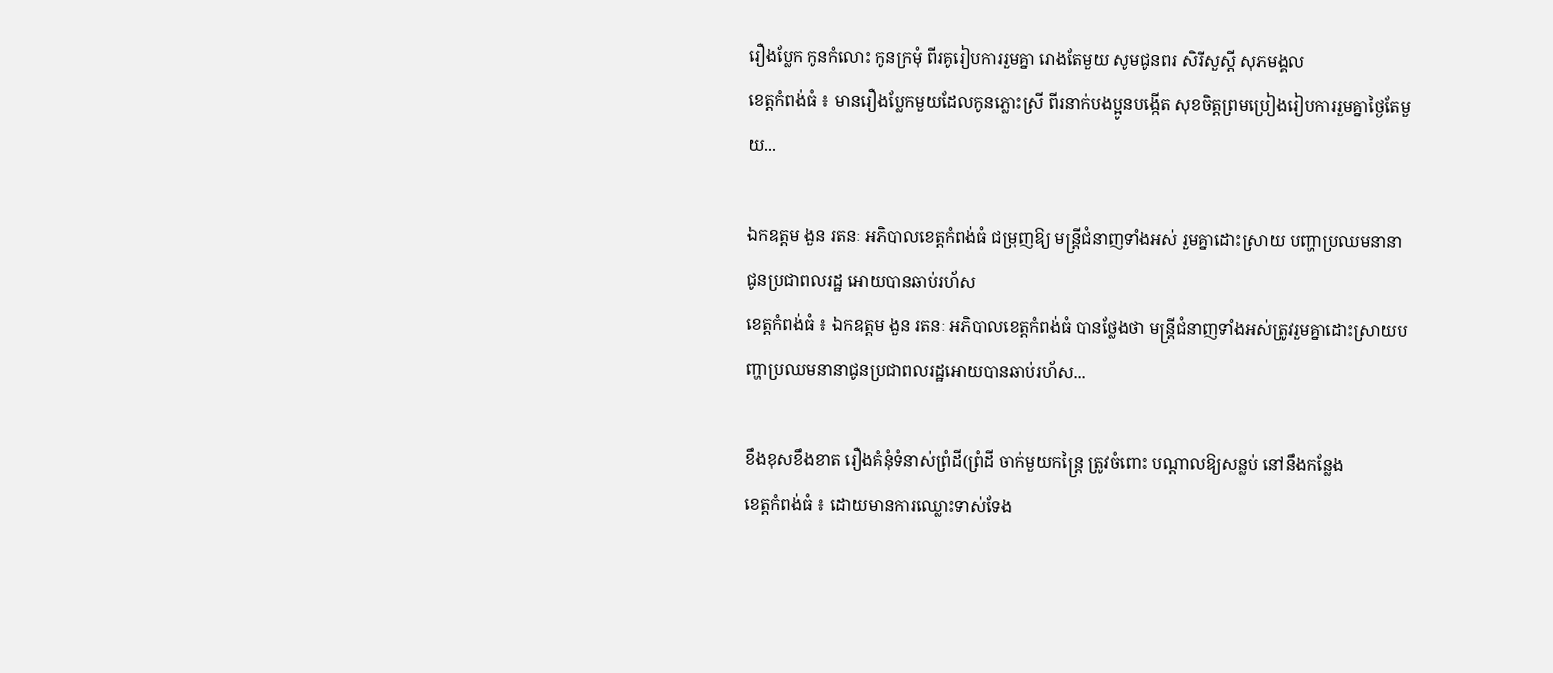រឿងប្លែក កូនកំលោះ កូនក្រមុំ ពីរគូរៀបការរួមគ្នា រោងតែមួយ សូមជូនពរ សិរីសួស្តី សុភមង្គល
ខេត្តកំពង់ធំ ៖ មានរឿងប្លែកមួយដែលកូនភ្លោះស្រី ពីរនាក់បងប្អូនបង្កើត សុខចិត្តព្រមប្រៀងរៀបការរួមគ្នាថ្ងៃតែមួយ...

ឯកឧត្តម ងួន រតនៈ អភិបាលខេត្តកំពង់ធំ ជម្រុញឱ្យ មន្ត្រីជំនាញទាំងអស់ រួមគ្នាដោះស្រាយ បញ្ហាប្រឈមនានា ជូនប្រជាពលរដ្ឋ អោយបានឆាប់រហ័ស
ខេត្តកំពង់ធំ ៖ ឯកឧត្តម ងួន រតនៈ អភិបាលខេត្តកំពង់ធំ បានថ្លែងថា មន្ត្រីជំនាញទាំងអស់ត្រូវរួមគ្នាដោះស្រាយបញ្ហាប្រឈមនានាជូនប្រជាពលរដ្ឋអោយបានឆាប់រហ័ស...

ខឹងខុសខឹងខាត រឿងគំនុំទំនាស់ព្រំដី(ព្រំដី ចាក់មួយកន្ត្រៃ ត្រូវចំពោះ បណ្តាលឱ្យសន្លប់ នៅនឹងកន្លែង
ខេត្តកំពង់ធំ ៖ ដោយមានការឈ្លោះទាស់ទែង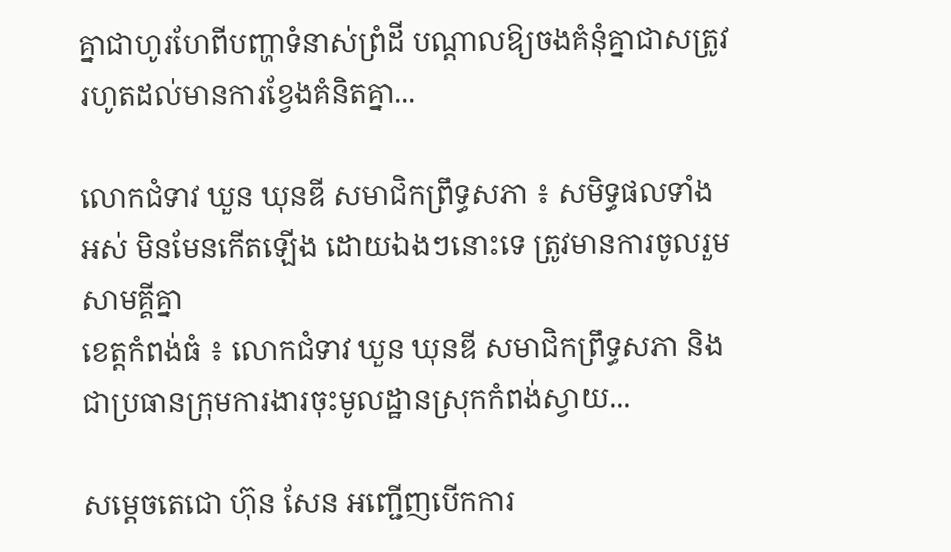គ្នាជាហូរហែពីបញ្ហាទំនាស់ព្រំដី បណ្តាលឱ្យចងគំនុំគ្នាជាសត្រូវរហូតដល់មានការខ្វែងគំនិតគ្នា...

លោកជំទាវ ឃួន ឃុនឌី សមាជិកព្រឹទ្ធសភា ៖ សមិទ្ធផលទាំងអស់ មិនមែនកើតឡើង ដោយឯងៗនោះទេ ត្រូវមានការចូលរួមសាមគ្គីគ្នា
ខេត្តកំពង់ធំ ៖ លោកជំទាវ ឃួន ឃុនឌី សមាជិកព្រឹទ្ធសភា និងជាប្រធានក្រុមការងារចុះមូលដ្ឋានស្រុកកំពង់ស្វាយ...

សម្តេចតេជោ ហ៊ុន សែន អញ្ជើញបើកការ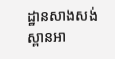ដ្ឋានសាងសង់ស្ពានអា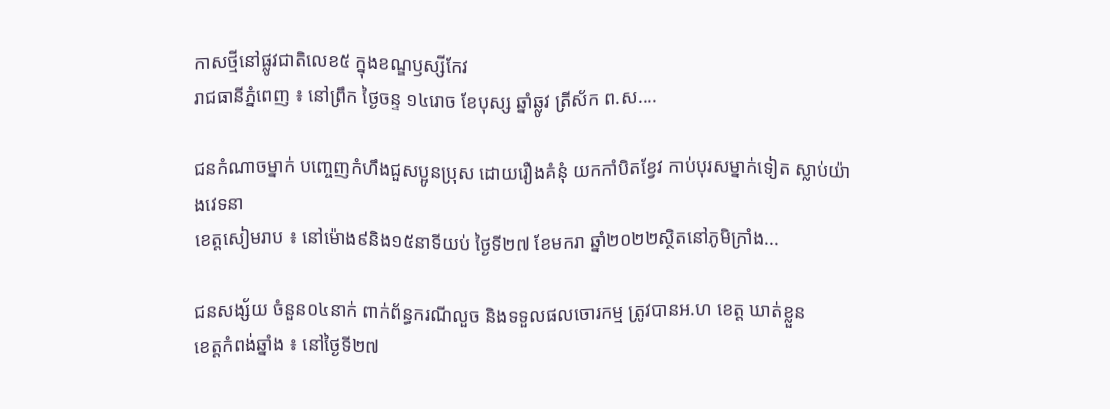កាសថ្មីនៅផ្លូវជាតិលេខ៥ ក្នុងខណ្ឌឫស្សីកែវ
រាជធានីភ្នំពេញ ៖ នៅព្រឹក ថ្ងៃចន្ទ ១៤រោច ខែបុស្ស ឆ្នាំឆ្លូវ ត្រីស័ក ព.ស....

ជនកំណាចម្នាក់ បញ្ចេញកំហឹងជួសប្អូនប្រុស ដោយរឿងគំនុំ យកកាំបិតខ្វែវ កាប់បុរសម្នាក់ទៀត ស្លាប់យ៉ាងវេទនា
ខេត្តសៀមរាប ៖ នៅម៉ោង៩និង១៥នាទីយប់ ថ្ងៃទី២៧ ខែមករា ឆ្នាំ២០២២ស្ថិតនៅភូមិក្រាំង...

ជនសង្ស័យ ចំនួន០៤នាក់ ពាក់ព័ន្ធករណីលួច និងទទួលផលចោរកម្ម ត្រូវបានអ.ហ ខេត្ត ឃាត់ខ្លួន
ខេត្តកំពង់ឆ្នាំង ៖ នៅថ្ងៃទី២៧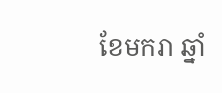ខែមករា ឆ្នាំ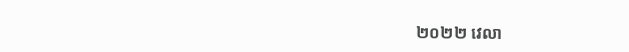២០២២ វេលា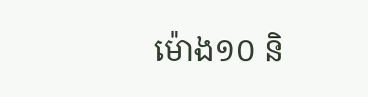ម៉ោង១០ និ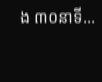ង ៣០នាទី...